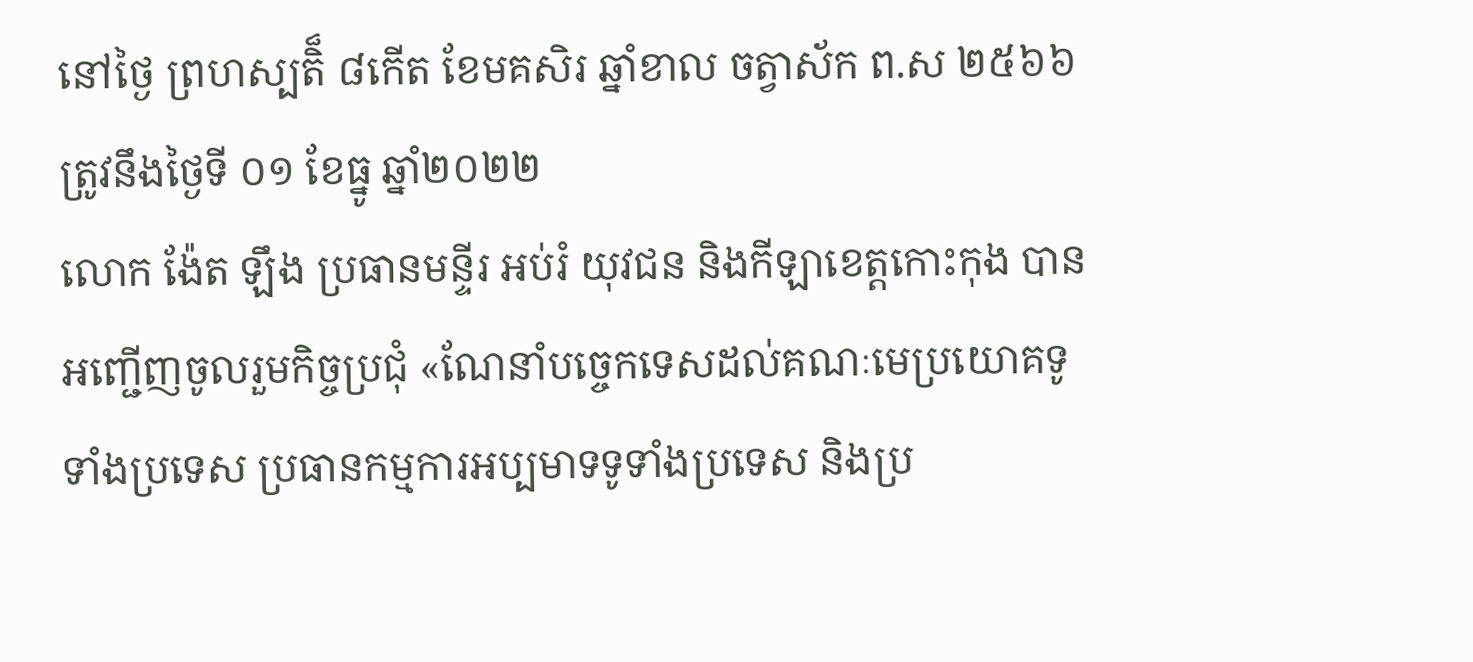នៅថ្ងៃ ព្រហស្បតិ៏ ៨កើត ខែមគសិរ ឆ្នាំខាល ចត្វាស័ក ព.ស ២៥៦៦
ត្រូវនឹងថ្ងៃទី ០១ ខែធ្នូ ឆ្នាំ២០២២
លោក ង៉ែត ឡឹង ប្រធានមន្ទីរ អប់រំ យុវជន និងកីឡាខេត្តកោះកុង បានអញ្ជើញចូលរួមកិច្ចប្រជុំ «ណែនាំបច្ចេកទេសដល់គណៈមេប្រយោគទូទាំងប្រទេស ប្រធានកម្មការអប្បមាទទូទាំងប្រទេស និងប្រ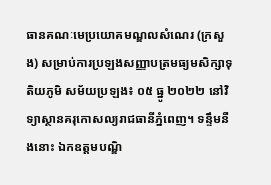ធានគណៈមេប្រយោគមណ្ឌលសំណេរ (ក្រសួង) សម្រាប់ការប្រឡងសញ្ញាបត្រមធ្យមសិក្សាទុតិយភូមិ សម័យប្រឡង៖ ០៥ ធ្នូ ២០២២ នៅវិទ្យាស្ថានគរុកោសល្យរាជធានីភ្នំពេញ។ ទន្ទឹមនឺងនោះ ឯកឧត្តមបណ្ឌិ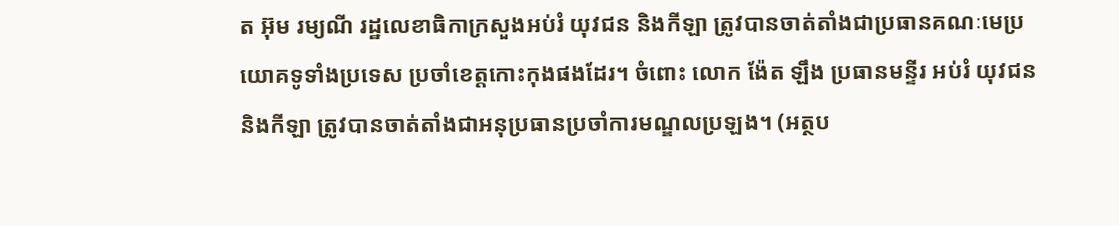ត អ៊ុម រម្យណី រដ្ឋលេខាធិកាក្រសួងអប់រំ យុវជន និងកីឡា ត្រូវបានចាត់តាំងជាប្រធានគណៈមេប្រយោគទូទាំងប្រទេស ប្រចាំខេត្តកោះកុងផងដែរ។ ចំពោះ លោក ង៉ែត ឡឹង ប្រធានមន្ទីរ អប់រំ យុវជន និងកីឡា ត្រូវបានចាត់តាំងជាអនុប្រធានប្រចាំការមណ្ឌលប្រឡង។ (អត្ថប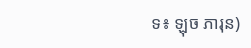ទ៖ ឡុច ភារុន)